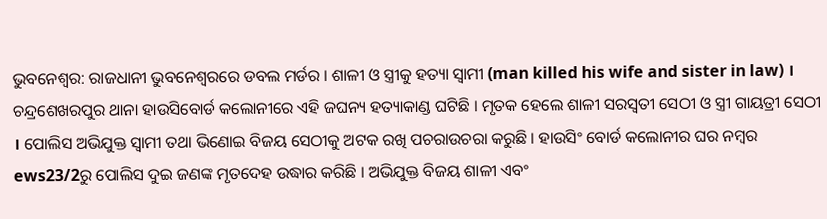ଭୁବନେଶ୍ବର: ରାଜଧାନୀ ଭୁବନେଶ୍ବରରେ ଡବଲ ମର୍ଡର । ଶାଳୀ ଓ ସ୍ତ୍ରୀକୁ ହତ୍ୟା ସ୍ବାମୀ (man killed his wife and sister in law) । ଚନ୍ଦ୍ରଶେଖରପୁର ଥାନା ହାଉସିବୋର୍ଡ କଲୋନୀରେ ଏହି ଜଘନ୍ୟ ହତ୍ୟାକାଣ୍ଡ ଘଟିଛି । ମୃତକ ହେଲେ ଶାଳୀ ସରସ୍ବତୀ ସେଠୀ ଓ ସ୍ତ୍ରୀ ଗାୟତ୍ରୀ ସେଠୀ । ପୋଲିସ ଅଭିଯୁକ୍ତ ସ୍ବାମୀ ତଥା ଭିଣୋଇ ବିଜୟ ସେଠୀକୁ ଅଟକ ରଖି ପଚରାଉଚରା କରୁଛି । ହାଉସିଂ ବୋର୍ଡ କଲୋନୀର ଘର ନମ୍ବର ews23/2ରୁ ପୋଲିସ ଦୁଇ ଜଣଙ୍କ ମୃତଦେହ ଉଦ୍ଧାର କରିଛି । ଅଭିଯୁକ୍ତ ବିଜୟ ଶାଳୀ ଏବଂ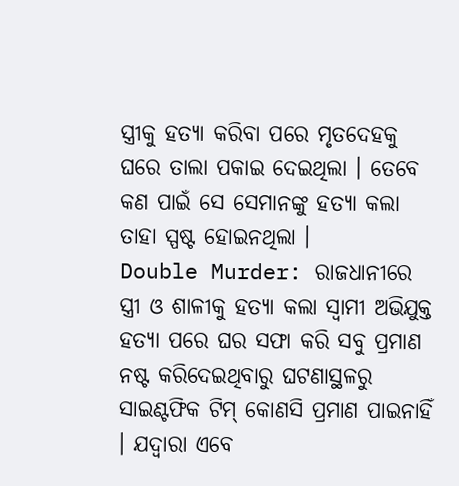ସ୍ତ୍ରୀକୁ ହତ୍ୟା କରିବା ପରେ ମୃତଦେହକୁ ଘରେ ତାଲା ପକାଇ ଦେଇଥିଲା । ତେବେ କଣ ପାଇଁ ସେ ସେମାନଙ୍କୁ ହତ୍ୟା କଲା ତାହା ସ୍ପଷ୍ଟ ହୋଇନଥିଲା ।
Double Murder: ରାଜଧାନୀରେ ସ୍ତ୍ରୀ ଓ ଶାଳୀକୁ ହତ୍ୟା କଲା ସ୍ବାମୀ ଅଭିଯୁକ୍ତ ହତ୍ୟା ପରେ ଘର ସଫା କରି ସବୁ ପ୍ରମାଣ ନଷ୍ଟ କରିଦେଇଥିବାରୁ ଘଟଣାସ୍ଥଳରୁ ସାଇଣ୍ଟଫିକ ଟିମ୍ କୋଣସି ପ୍ରମାଣ ପାଇନାହିଁ । ଯଦ୍ବାରା ଏବେ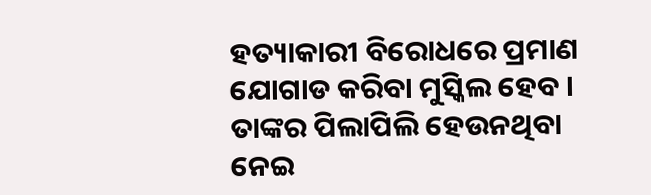ହତ୍ୟାକାରୀ ବିରୋଧରେ ପ୍ରମାଣ ଯୋଗାଡ କରିବା ମୁସ୍କିଲ ହେବ । ତାଙ୍କର ପିଲାପିଲି ହେଉନଥିବା ନେଇ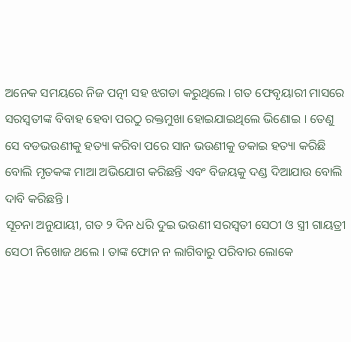ଅନେକ ସମୟରେ ନିଜ ପତ୍ନୀ ସହ ଝଗଡା କରୁଥିଲେ । ଗତ ଫେବୃୟାରୀ ମାସରେ ସରସ୍ବତୀଙ୍କ ବିବାହ ହେବା ପରଠୁ ରକ୍ତମୁଖା ହୋଇଯାଇଥିଲେ ଭିଣୋଇ । ତେଣୁ ସେ ବଡଭଉଣୀକୁ ହତ୍ୟା କରିବା ପରେ ସାନ ଭଉଣୀକୁ ଡକାଇ ହତ୍ୟା କରିଛି ବୋଲି ମୃତକଙ୍କ ମାଆ ଅଭିଯୋଗ କରିଛନ୍ତି ଏବଂ ବିଜୟକୁ ଦଣ୍ଡ ଦିଆଯାଉ ବୋଲି ଦାବି କରିଛନ୍ତି ।
ସୂଚନା ଅନୁଯାୟୀ, ଗତ ୨ ଦିନ ଧରି ଦୁଇ ଭଉଣୀ ସରସ୍ବତୀ ସେଠୀ ଓ ସ୍ତ୍ରୀ ଗାୟତ୍ରୀ ସେଠୀ ନିଖୋଜ ଥଲେ । ତାଙ୍କ ଫୋନ ନ ଲାଗିବାରୁ ପରିବାର ଲୋକେ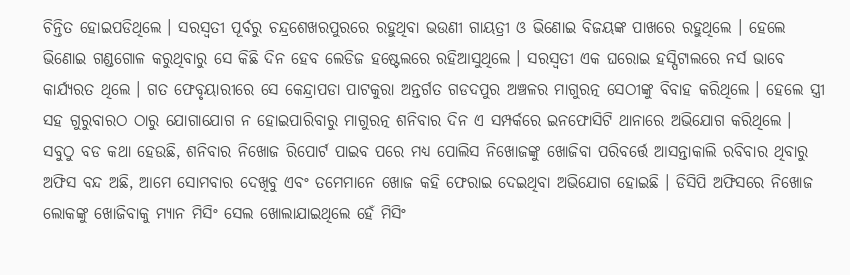ଚିନ୍ତିତ ହୋଇପଡିଥିଲେ । ସରସ୍ବତୀ ପୂର୍ବରୁ ଚନ୍ଦ୍ରଶେଖରପୁରରେ ରହୁଥିବା ଭଉଣୀ ଗାୟତ୍ରୀ ଓ ଭିଣୋଇ ବିଜୟଙ୍କ ପାଖରେ ରହୁଥିଲେ । ହେଲେ ଭିଣୋଇ ଗଣ୍ଡଗୋଳ କରୁଥିବାରୁ ସେ କିଛି ଦିନ ହେବ ଲେଡିଜ ହଷ୍ଟେଲରେ ରହିଆସୁଥିଲେ । ସରସ୍ବତୀ ଏକ ଘରୋଇ ହସ୍ପିଟାଲରେ ନର୍ସ ଭାବେ କାର୍ଯ୍ୟରତ ଥିଲେ । ଗତ ଫେବୃୟାରୀରେ ସେ କେନ୍ଦ୍ରାପଡା ପାଟକୁରା ଅନ୍ତର୍ଗତ ଗଡଦପୁର ଅଞ୍ଚଳର ମାଗୁରତ୍ନ ସେଠୀଙ୍କୁ ବିବାହ କରିଥିଲେ । ହେଲେ ସ୍ତ୍ରୀ ସହ ଗୁରୁବାରଠ ଠାରୁ ଯୋଗାଯୋଗ ନ ହୋଇପାରିବାରୁ ମାଗୁରତ୍ନ ଶନିବାର ଦିନ ଏ ସମ୍ପର୍କରେ ଇନଫୋସିଟି ଥାନାରେ ଅଭିଯୋଗ କରିଥିଲେ ।
ସବୁଠୁ ବଡ କଥା ହେଉଛି, ଶନିବାର ନିଖୋଜ ରିପୋର୍ଟ ପାଇବ ପରେ ମଧ୍ୟ ପୋଲିସ ନିଖୋଜଙ୍କୁ ଖୋଜିବା ପରିବର୍ତ୍ତେ ଆସନ୍ତାକାଲି ରବିବାର ଥିବାରୁ ଅଫିସ ବନ୍ଦ ଅଛି, ଆମେ ସୋମବାର ଦେଖିବୁ ଏବଂ ତମେମାନେ ଖୋଜ କହି ଫେରାଇ ଦେଇଥିବା ଅଭିଯୋଗ ହୋଇଛି । ଡିସିପି ଅଫିସରେ ନିଖୋଜ ଲୋକଙ୍କୁ ଖୋଜିବାକୁ ମ୍ୟାନ ମିସିଂ ସେଲ ଖୋଲାଯାଇଥିଲେ ହେଁ ମିସିଂ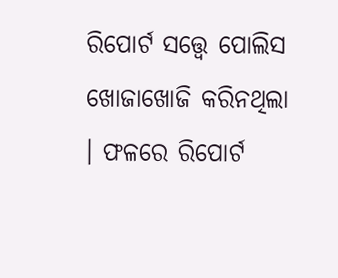ରିପୋର୍ଟ ସତ୍ତ୍ବେ ପୋଲିସ ଖୋଜାଖୋଜି କରିନଥିଲା । ଫଳରେ ରିପୋର୍ଟ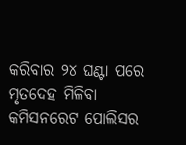କରିବାର ୨୪ ଘଣ୍ଟା ପରେ ମୃତଦେହ ମିଳିବା କମିସନରେଟ ପୋଲିସର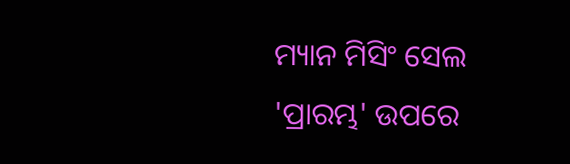ମ୍ୟାନ ମିସିଂ ସେଲ 'ପ୍ରାରମ୍ଭ' ଉପରେ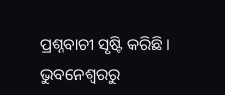ପ୍ରଶ୍ନବାଚୀ ସୃଷ୍ଟି କରିଛି ।
ଭୁବନେଶ୍ବରରୁ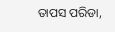ତାପସ ପରିଡା,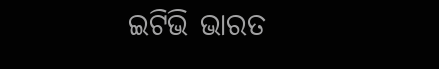ଇଟିଭି ଭାରତ